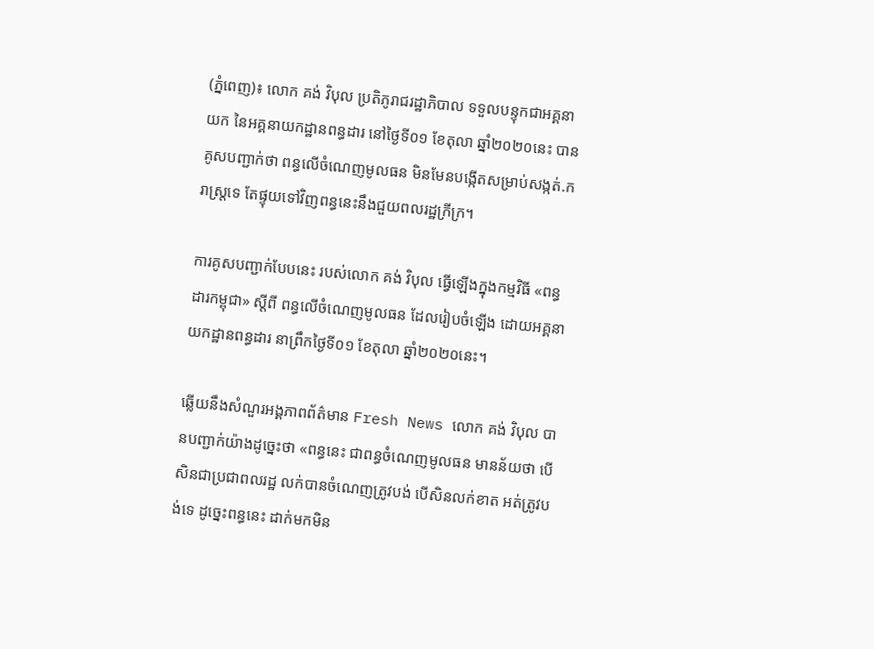(ភ្នំពេញ)៖ លោក គង់ វិបុល ប្រតិភូរាជរដ្ឋាភិបាល ទទួលបន្ទុកជាអគ្គនាយក នៃអគ្គនាយកដ្ឋានពន្ធដារ នៅថ្ងៃទី០១ ខែតុលា ឆ្នាំ២០២០នេះ បានគូសបញ្ជាក់ថា ពន្ធលើចំណេញមូលធន មិនមែនបង្កើតសម្រាប់សង្កត់.ក រាស្ត្រទេ តែផ្ទុយទៅវិញពន្ធនេះនឹងជួយពលរដ្ឋក្រីក្រ។

ការគូសបញ្ជាក់បែបនេះ របស់លោក គង់ វិបុល ធ្វើឡើងក្នុងកម្មវិធី «ពន្ធដារកម្ពុជា» ស្តីពី ពន្ធលើចំណេញមូលធន ដែលរៀបចំឡើង ដោយអគ្គនាយកដ្ឋានពន្ធដារ នាព្រឹកថ្ងៃទី០១ ខែតុលា ឆ្នាំ២០២០នេះ។

ឆ្លើយនឹងសំណួរអង្គភាពព័ត៌មាន Fresh News លោក គង់ វិបុល បានបញ្ជាក់យ៉ាងដូច្នេះថា «ពន្ធនេះ ជាពន្ធចំណេញមូលធន មានន័យថា បើសិនជាប្រជាពលរដ្ឋ លក់បានចំណេញត្រូវបង់ បើសិនលក់ខាត អត់ត្រូវបង់ទេ ដូច្នេះពន្ធនេះ ដាក់មកមិន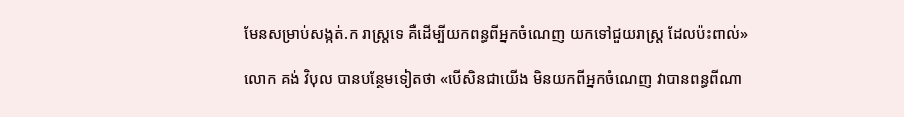មែនសម្រាប់សង្កត់.ក រាស្ត្រទេ គឺដើម្បីយកពន្ធពីអ្នកចំណេញ យកទៅជួយរាស្ដ្រ ដែលប៉ះពាល់»

លោក គង់ វិបុល បានបន្ថែមទៀតថា «បើសិនជាយើង មិនយកពីអ្នកចំណេញ វាបានពន្ធពីណា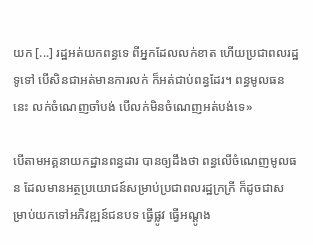យក [...] រដ្ឋអត់យកពន្ធទេ ពីអ្នកដែលលក់ខាត ហើយប្រជាពលរដ្ឋទូទៅ បើសិនជាអត់មានការលក់ ក៏អត់ជាប់ពន្ធដែរ។ ពន្ធមូលធននេះ លក់ចំណេញចាំបង់ បើលក់មិនចំណេញអត់បង់ទេ»

បើតាមអគ្គនាយកដ្ឋានពន្ធដារ បានឲ្យដឹងថា ពន្ធលើចំណេញមូលធន ដែលមានអត្ថប្រយោជន៍សម្រាប់ប្រជាពលរដ្ឋក្រក្រី ក៏ដូចជាសម្រាប់យកទៅអភិវឌ្ឍន៍ជនបទ ធ្វើផ្លូវ ធ្វើអណ្ដូង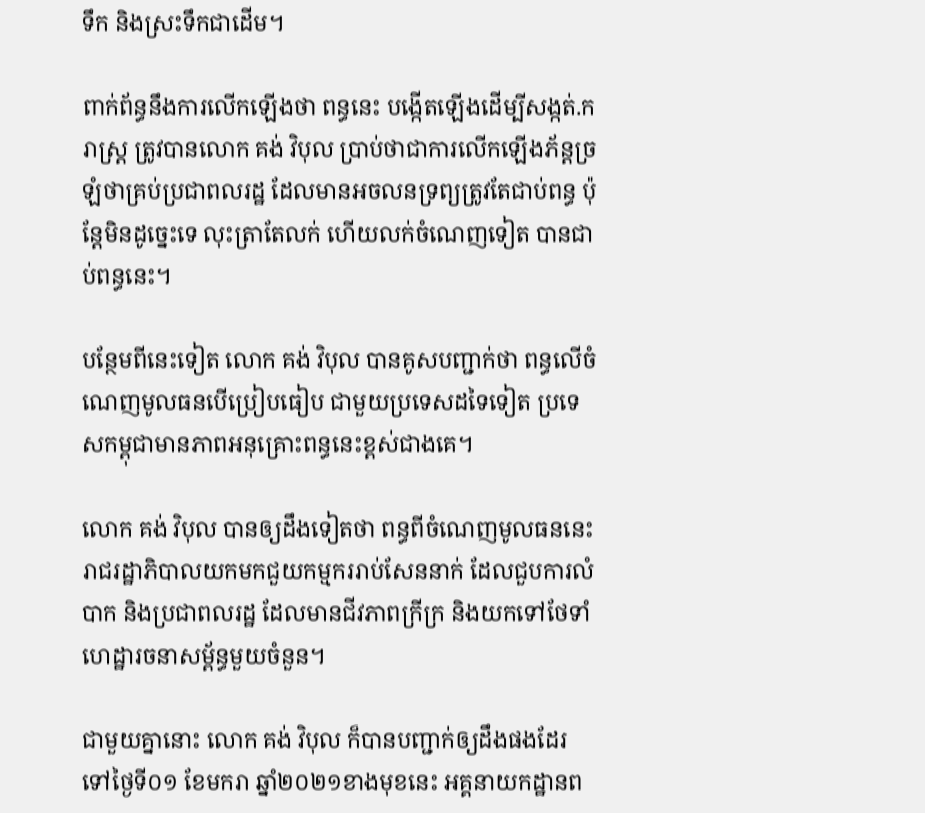ទឹក និងស្រះទឹកជាដើម។

ពាក់ព័ន្ធនឹងការលើកឡើងថា ពន្ធនេះ បង្កើតឡើងដើម្បីសង្កត់.ក រាស្ត្រ ត្រូវបានលោក គង់ វិបុល ប្រាប់ថាជាការលើកឡើងភ័ន្ដច្រឡំថាគ្រប់ប្រជាពលរដ្ឋ ដែលមានអចលនទ្រព្យត្រូវតែជាប់ពន្ធ ប៉ុន្ដែមិនដូច្នេះទេ លុះត្រាតែលក់ ហើយលក់ចំណេញទៀត បានជាប់ពន្ធនេះ។

បន្ថែមពីនេះទៀត លោក គង់ វិបុល បានគូសបញ្ជាក់ថា ពន្ធលើចំណេញមូលធនបើប្រៀបធៀប ជាមួយប្រទេសដទៃទៀត ប្រទេសកម្ពុជាមានភាពអនុគ្រោះពន្ធនេះខ្ពស់ជាងគេ។

លោក គង់ វិបុល បានឲ្យដឹងទៀតថា ពន្ធពីចំណេញមូលធននេះ រាជរដ្ឋាភិបាលយកមកជួយកម្មកររាប់សែននាក់ ដែលជួបការលំបាក និងប្រជាពលរដ្ឋ ដែលមានជីវភាពក្រីក្រ និងយកទៅថែទាំហេដ្ឋារចនាសម្ព័ន្ធមួយចំនួន។

ជាមួយគ្នានោះ លោក គង់ វិបុល ក៏បានបញ្ជាក់ឲ្យដឹងផងដែរ ទៅថ្ងៃទី០១ ខែមករា ឆ្នាំ២០២១ខាងមុខនេះ អគ្គនាយកដ្ឋានព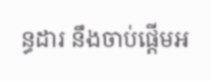ន្ធដារ នឹងចាប់ផ្ដើមអ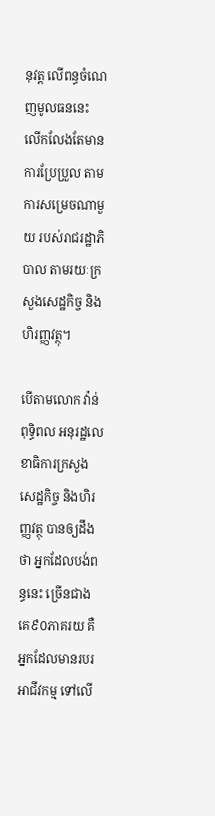នុវត្ដ លើពន្ធចំណេញមូលធននេះ លើកលែងតែមានការប្រែប្រួល តាមការសម្រេចណាមួយ របស់រាជរដ្ឋាភិបាល តាមរយៈក្រសួងសេដ្ឋកិច្ច និងហិរញ្ញវត្ថុ។

បើតាមលោក វ៉ាន់ ពុទ្ធិពល អនុរដ្ឋលេខាធិការក្រសួងសេដ្ឋកិច្ច និងហិរញ្ញវត្ថុ បានឲ្យដឹងថា អ្នកដែលបង់ពន្ធនេះ ច្រើនជាងគេ៩០ភាគរយ គឺអ្នកដែលមានរបរអាជីវកម្ម ទៅលើ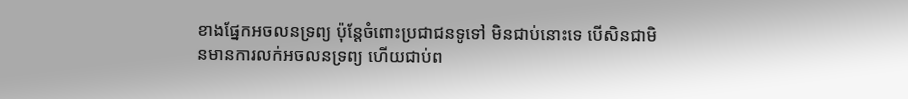ខាងផ្នែកអចលនទ្រព្យ ប៉ុន្ដែចំពោះប្រជាជនទូទៅ មិនជាប់នោះទេ បើសិនជាមិនមានការលក់អចលនទ្រព្យ ហើយជាប់ព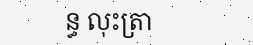ន្ធ លុះត្រា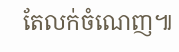តែលក់ចំណេញ៕